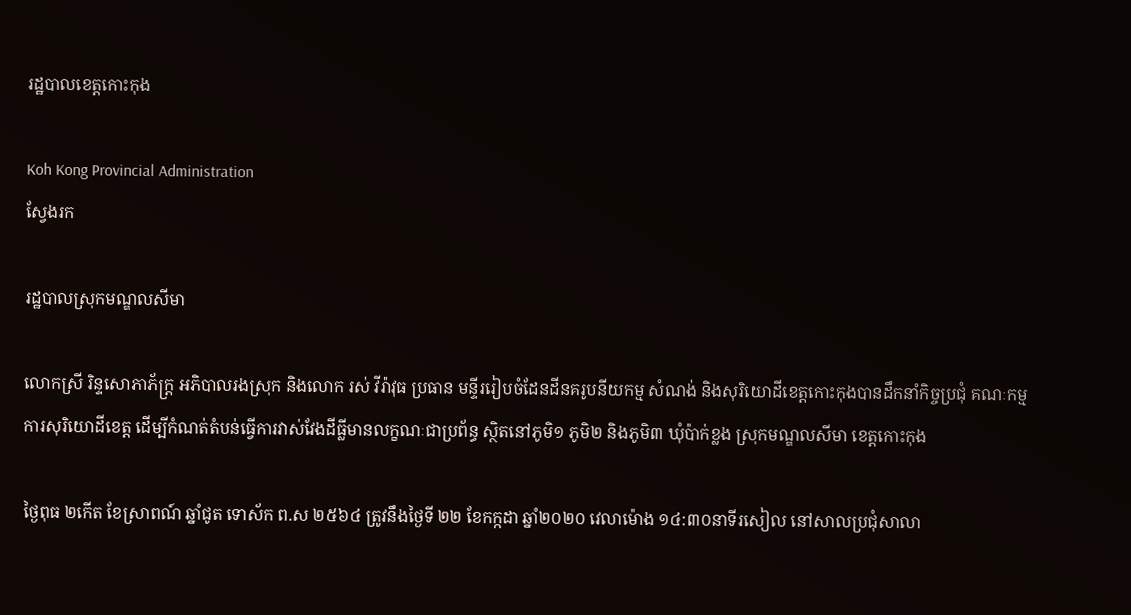រដ្ឋបាលខេត្តកោះកុង

Koh Kong Provincial Administration
ស្វែងរក

រដ្ឋបាលស្រុកមណ្ឌលសីមា

លោកស្រី រិន្ទសោភាភ័ក្ត្រ អភិបាលរងស្រុក និងលោក រស់ វីរ៉ាវុធ ប្រធាន មន្ទីររៀបចំដែនដីនគរូបនីយកម្ម សំណង់ និងសុរិយោដីខេត្តកោះកុងបានដឹកនាំកិច្ចប្រជុំ គណៈកម្មការសុរិយោដីខេត្ត ដើម្បីកំណត់តំបន់ធ្វើការវាស់វែងដីធ្លីមានលក្ខណៈជាប្រព័ន្ធ ស្ថិតនៅភូមិ១ ភូមិ២ និងភូមិ៣ ឃុំប៉ាក់ខ្លង ស្រុកមណ្ឌលសីមា ខេត្តកោះកុង

ថ្ងៃពុធ ២កើត ខែស្រាពណ៍ ឆ្នាំជូត ទោស័ក ព.ស ២៥៦៤ ត្រូវនឹងថ្ងៃទី ២២ ខែកក្កដា ឆ្នាំ២០២០ វេលាម៉ោង ១៤:៣០នាទីរសៀល នៅសាលប្រជុំសាលា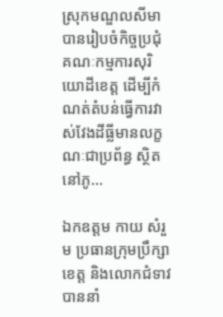ស្រុកមណ្ឌលសីមា បានរៀបចំកិច្ចប្រជុំ គណៈកម្មការសុរិយោដីខេត្ត ដើម្បីកំណត់តំបន់ធ្វើការវាស់វែងដីធ្លីមានលក្ខណៈជាប្រព័ន្ធ ស្ថិតនៅភូ...

ឯកឧត្តម កាយ សំរួម ប្រធានក្រុមប្រឹក្សាខេត្ត និងលោកជំទាវ បាននាំ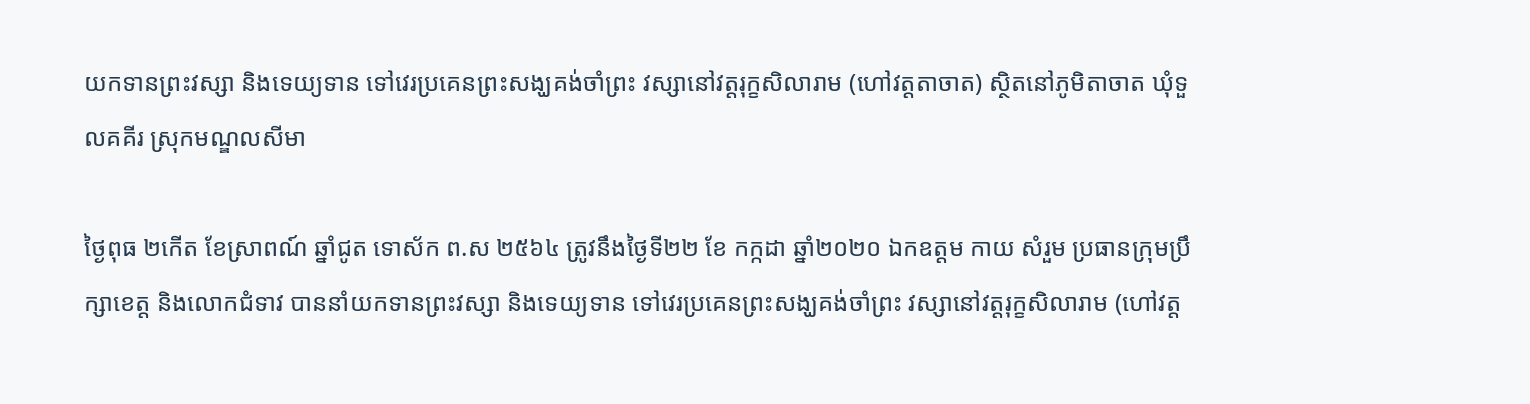យកទានព្រះវស្សា និងទេយ្យទាន ទៅវេរប្រគេនព្រះសង្ឃគង់ចាំព្រះ វស្សានៅវត្តរុក្ខសិលារាម (ហៅវត្តតាចាត) ស្ថិតនៅភូមិតាចាត ឃុំទួលគគីរ ស្រុកមណ្ឌលសីមា

ថ្ងៃពុធ ២កើត ខែស្រាពណ៍ ឆ្នាំជូត ទោស័ក ព.ស ២៥៦៤ ត្រូវនឹងថ្ងៃទី២២ ខែ កក្កដា ឆ្នាំ២០២០ ឯកឧត្តម កាយ សំរួម ប្រធានក្រុមប្រឹក្សាខេត្ត និងលោកជំទាវ បាននាំយកទានព្រះវស្សា និងទេយ្យទាន ទៅវេរប្រគេនព្រះសង្ឃគង់ចាំព្រះ វស្សានៅវត្តរុក្ខសិលារាម (ហៅវត្ត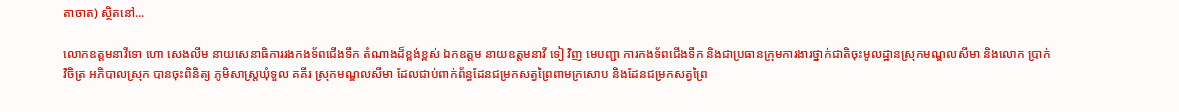តាចាត) ស្ថិតនៅ...

លោកឧត្តមនាវីទោ ហោ សេងលីម នាយសេនាធិការរងកងទ័ពជើងទឹក តំណាងដ៏ខ្ពង់ខ្ពស់ ឯកឧត្តម នាយឧត្តមនាវី ទៀ វិញ មេបញ្ជា ការកងទ័ពជើងទឹក និងជាប្រធានក្រុមការងារថ្នាក់ជាតិចុះមូលដ្ឋានស្រុកមណ្ឌលសីមា និងលោក ប្រាក់ វិចិត្រ អភិបាលស្រុក បានចុះពិនិត្យ ភូមិសាស្រ្តឃុំទួល គគីរ ស្រុកមណ្ឌលសីមា ដែលជាប់ពាក់ព័ន្ធដែនជម្រកសត្វព្រៃពាមក្រសោប និងដែនជម្រកសត្វព្រៃ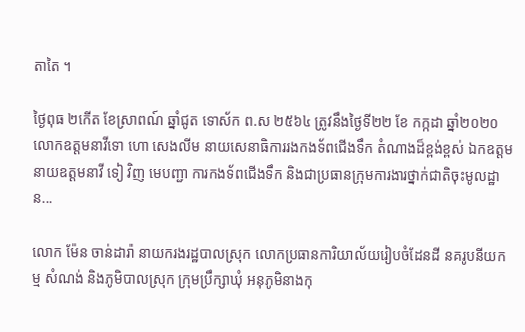តាតៃ ។

ថ្ងៃពុធ ២កើត ខែស្រាពណ៍ ឆ្នាំជូត ទោស័ក ព.ស ២៥៦៤ ត្រូវនឹងថ្ងៃទី២២ ខែ កក្កដា ឆ្នាំ២០២០ លោកឧត្តមនាវីទោ ហោ សេងលីម នាយសេនាធិការរងកងទ័ពជើងទឹក តំណាងដ៏ខ្ពង់ខ្ពស់ ឯកឧត្តម នាយឧត្តមនាវី ទៀ វិញ មេបញ្ជា ការកងទ័ពជើងទឹក និងជាប្រធានក្រុមការងារថ្នាក់ជាតិចុះមូលដ្ឋាន...

លោក ម៉ែន ចាន់ដារ៉ា នាយករងរដ្ឋបាលស្រុក លោកប្រធានការិយាល័យរៀបចំដែនដី នគរូបនីយកម្ម សំណង់ និងភូមិបាលស្រុក ក្រុមប្រឹក្សាឃុំ អនុភូមិនាងកុ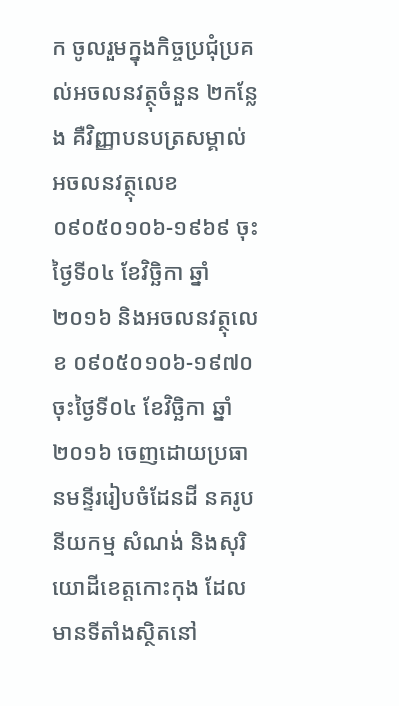ក ចូលរួមក្នុងកិច្ចប្រជុំប្រគល់អចលនវត្ថុចំនួន ២កន្លែង គឺវិញ្ញាបនបត្រសម្គាល់អចលនវត្ថុលេខ ០៩០៥០១០៦-១៩៦៩ ចុះថ្ងៃទី០៤ ខែវិច្ឆិកា ឆ្នាំ២០១៦ និងអចលនវត្ថុលេខ ០៩០៥០១០៦-១៩៧០ ចុះថ្ងៃទី០៤ ខែវិច្ឆិកា ឆ្នាំ២០១៦ ចេញដោយប្រធានមន្ទីររៀបចំដែនដី នគរូបនីយកម្ម សំណង់ និងសុរិយោដីខេត្តកោះកុង ដែលមានទីតាំងស្ថិតនៅ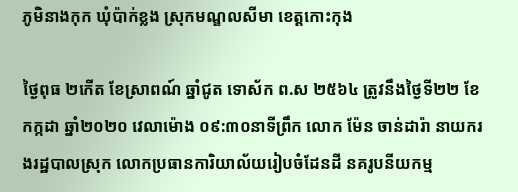ភូមិនាងកុក ឃុំប៉ាក់ខ្លង ស្រុកមណ្ឌលសីមា ខេត្តកោះកុង

ថ្ងៃពុធ ២កើត ខែស្រាពណ៍ ឆ្នាំជូត ទោស័ក ព.ស ២៥៦៤ ត្រូវនឹងថ្ងៃទី២២ ខែ កក្កដា ឆ្នាំ២០២០ វេលាម៉ោង ០៩:៣០នាទីព្រឹក លោក ម៉ែន ចាន់ដារ៉ា នាយករងរដ្ឋបាលស្រុក លោកប្រធានការិយាល័យរៀបចំដែនដី នគរូបនីយកម្ម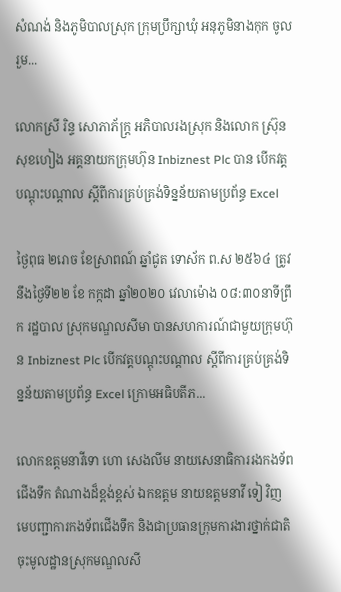សំណង់ និងភូមិបាលស្រុក ក្រុមប្រឹក្សាឃុំ ឣនុភូមិនាងកុក ចូលរួម...

លោកស្រី រិន្ទ សោភាភ័ក្រ្ត អភិបាលរងស្រុក និងលោក ស្រ៊ុន សុខហៀង អគ្គនាយកក្រុមហ៊ុន Inbiznest Plc បាន បើកវត្គបណ្ដុះបណ្ដាល ស្ដីពីការគ្រប់គ្រង់ទិន្នន័យតាមប្រព័ន្ធ Excel

ថ្ងៃពុធ ២រោច ខែស្រាពណ៍ ឆ្នាំជូត ទោស័ក ព.ស ២៥៦៤ ត្រូវនឹងថ្ងៃទី២២ ខែ កក្កដា ឆ្នាំ២០២០ វេលាម៉ោង ០៨:៣០នាទីព្រឹក រដ្ឋបាល ស្រុកមណ្ឌលសីមា បានសហការណ៍ជាមួយក្រុមហ៊ុន Inbiznest Plc បើកវត្គបណ្ដុះបណ្ដាល ស្ដីពីការគ្រប់គ្រង់ទិន្នន័យតាមប្រព័ន្ធ Excel ក្រោមអធិបតីភ...

លោកឧត្តមនាវីទោ ហោ សេងលីម នាយសេនាធិការរងកងទ័ពជើងទឹក តំណាងដ៏ខ្ពង់ខ្ពស់ ឯកឧត្តម នាយឧត្តមនាវី ទៀ វិញ មេបញ្ជាការកងទ័ពជើងទឹក និងជាប្រធានក្រុមការងារថ្នាក់ជាតិចុះមូលដ្ឋានស្រុកមណ្ឌលសី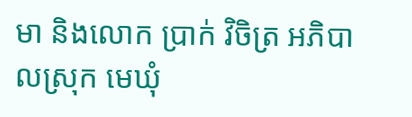មា និងលោក ប្រាក់ វិចិត្រ អភិបាលស្រុក មេឃុំ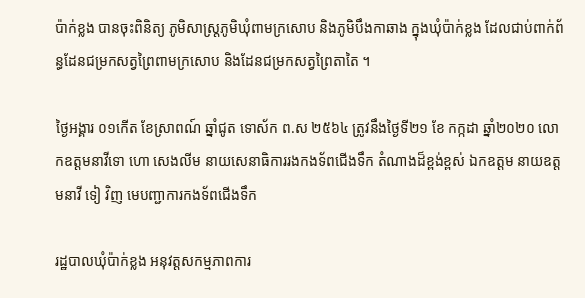ប៉ាក់ខ្លង បានចុះពិនិត្យ ភូមិសាស្រ្តភូមិឃុំពាមក្រសោប និងភូមិបឹងកាឆាង ក្នុងឃុំប៉ាក់ខ្លង ដែលជាប់ពាក់ព័ន្ធដែនជម្រកសត្វព្រៃពាមក្រសោប និងដែនជម្រកសត្វព្រៃតាតៃ ។

ថ្ងៃអង្គារ ០១កើត ខែស្រាពណ៍ ឆ្នាំជូត ទោស័ក ព.ស ២៥៦៤ ត្រូវនឹងថ្ងៃទី២១ ខែ កក្កដា ឆ្នាំ២០២០ លោកឧត្តមនាវីទោ ហោ សេងលីម នាយសេនាធិការរងកងទ័ពជើងទឹក តំណាងដ៏ខ្ពង់ខ្ពស់ ឯកឧត្តម នាយឧត្តមនាវី ទៀ វិញ មេបញ្ជាការកងទ័ពជើងទឹក

រដ្ឋបាលឃុំប៉ាក់ខ្លង អនុវត្តសកម្មភាពការ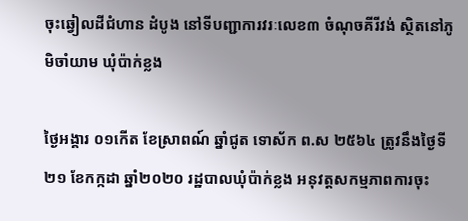ចុះឆ្វៀលដីជំហាន ដំបូង នៅទីបញ្ជាការវរៈលេខ៣ ចំណុចគីរីវង់ ស្ថិតនៅភូមិចាំយាម ឃុំប៉ាក់ខ្លង

ថ្ងៃអង្គារ ០១កើត ខែស្រាពណ៍ ឆ្នាំជូត ទោស័ក ព.ស ២៥៦៤ ត្រូវនឹងថ្ងៃទី២១ ខែកក្កដា ឆ្នាំ២០២០ រដ្ឋបាលឃុំប៉ាក់ខ្លង អនុវត្តសកម្មភាពការចុះ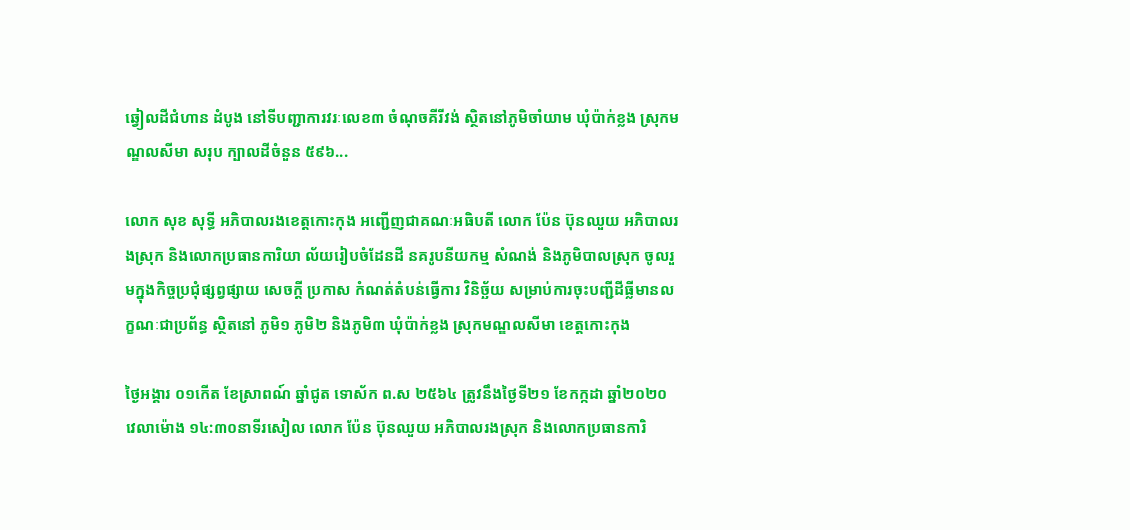ឆ្វៀលដីជំហាន ដំបូង នៅទីបញ្ជាការវរៈលេខ៣ ចំណុចគីរីវង់ ស្ថិតនៅភូមិចាំយាម ឃុំប៉ាក់ខ្លង ស្រុកមណ្ឌលសីមា សរុប ក្បាលដីចំនួន ៥៩៦...

លោក សុខ សុទ្ធី អភិបាលរងខេត្តកោះកុង អញ្ជើញជាគណៈអធិបតី លោក ប៉ែន ប៊ុនឈួយ អភិបាលរងស្រុក និងលោកប្រធានការិយា ល័យរៀបចំដែនដី នគរូបនីយកម្ម សំណង់ និងភូមិបាលស្រុក ចូលរួមក្នុងកិច្ចប្រជុំផ្សព្វផ្សាយ សេចក្ដី ប្រកាស កំណត់តំបន់ធ្វើការ វិនិច្ឆ័យ សម្រាប់ការចុះបញ្ជីដីធ្លីមានលក្ខណៈជាប្រព័ន្ធ ស្ថិតនៅ ភូមិ១ ភូមិ២ និងភូមិ៣ ឃុំប៉ាក់ខ្លង ស្រុកមណ្ឌលសីមា ខេត្តកោះកុង

ថ្ងៃអង្គារ ០១កើត ខែស្រាពណ៍ ឆ្នាំជូត ទោស័ក ព.ស ២៥៦៤ ត្រូវនឹងថ្ងៃទី២១ ខែកក្កដា ឆ្នាំ២០២០ វេលាម៉ោង ១៤:៣០នាទីរសៀល លោក ប៉ែន ប៊ុនឈួយ អភិបាលរងស្រុក និងលោកប្រធានការិ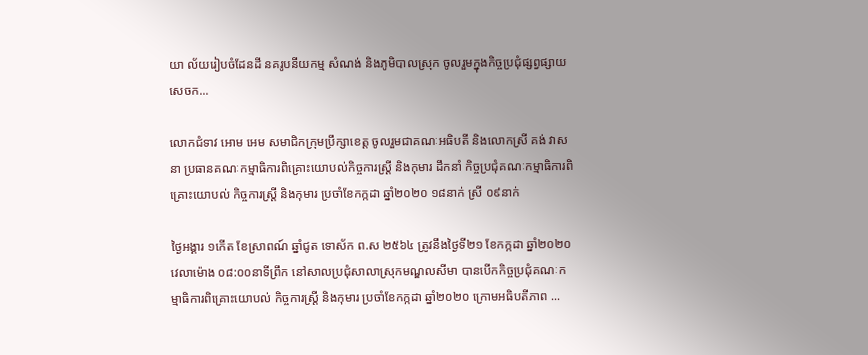យា ល័យរៀបចំដែនដី នគរូបនីយកម្ម សំណង់ និងភូមិបាលស្រុក ចូលរួមក្នុងកិច្ចប្រជុំផ្សព្វផ្សាយ សេចក...

លោកជំទាវ អោម អេម សមាជិកក្រុមប្រឹក្សាខេត្ត ចូលរួមជាគណៈអធិបតី និងលោកស្រី គង់ វាសនា ប្រធានគណៈកម្មាធិការពិគ្រោះយោបល់កិច្ចការស្ដ្រី និងកុមារ ដឹកនាំ កិច្ចប្រជុំគណៈកម្មាធិការពិគ្រោះយោបល់ កិច្ចការស្ដ្រី និងកុមារ ប្រចាំខែកក្កដា ឆ្នាំ២០២០ ១៨នាក់ ស្រី ០៩នាក់

ថ្ងៃអង្គារ ១កើត ខែស្រាពណ៍ ឆ្នាំជូត ទោស័ក ព.ស ២៥៦៤ ត្រូវនឹងថ្ងៃទី២១ ខែកក្កដា ឆ្នាំ២០២០ វេលាម៉ោង ០៨:០០នាទីព្រឹក នៅសាលប្រជុំសាលាស្រុកមណ្ឌលសីមា បានបើកកិច្ចប្រជុំគណៈកម្មាធិការពិគ្រោះយោបល់ កិច្ចការស្ដ្រី និងកុមារ ប្រចាំខែកក្កដា ឆ្នាំ២០២០ ក្រោមអធិបតីភាព ...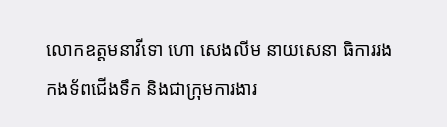លោកឧត្តមនាវីទោ ហោ សេងលីម នាយសេនា ធិការរងកងទ័ពជើងទឹក និងជាក្រុមការងារ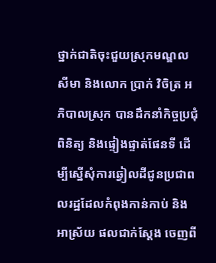ថ្នាក់ជាតិចុះជួយស្រុកមណ្ឌលសីមា និងលោក ប្រាក់ វិចិត្រ អភិបាលស្រុក បានដឹកនាំកិច្ចប្រជុំពិនិត្យ និងផ្ទៀងផ្ទាត់ផែនទី ដើម្បីស្នើសុំការឆ្វៀលដីជូនប្រជាពលរដ្ឋដែលកំពុងកាន់កាប់ និងអាស្រ័យ ផលជាក់ស្តែង ចេញពី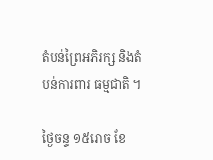តំបន់ព្រៃអភិរក្ស និងតំបន់ការពារ ធម្មជាតិ ។

ថ្ងៃចន្ទ ១៥រោច ខែ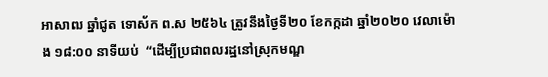អាសាឍ ឆ្នាំជូត ទោស័ក ព.ស ២៥៦៤ ត្រូវនឹងថ្ងៃទី២០ ខែកក្កដា ឆ្នាំ២០២០ វេលាម៉ោង ១៨:០០ នាទីយប់  “ដើម្បីប្រជាពលរដ្ឋនៅស្រុកមណ្ឌ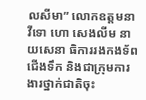លសីមា” លោកឧត្តមនាវីទោ ហោ សេងលីម នាយសេនា ធិការរងកងទ័ពជើងទឹក និងជាក្រុមការងារថ្នាក់ជាតិចុះ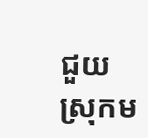ជួយស្រុកម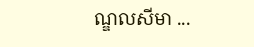ណ្ឌលសីមា ...